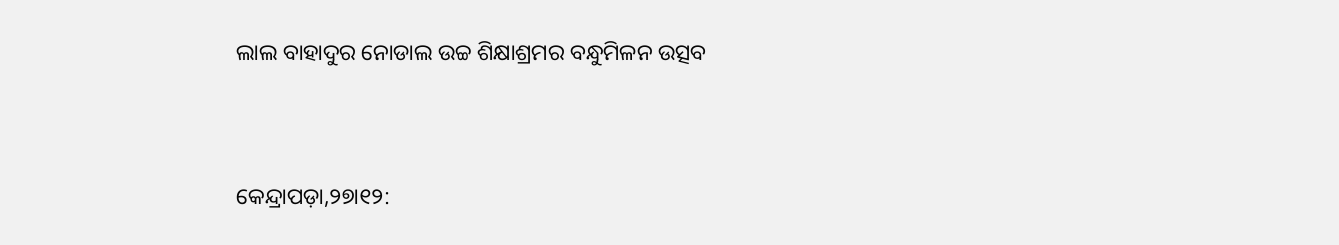ଲାଲ ବାହାଦୁର ନୋଡାଲ ଉଚ୍ଚ ଶିକ୍ଷାଶ୍ରମର ବନ୍ଧୁମିଳନ ଉତ୍ସବ



କେନ୍ଦ୍ରାପଡ଼ା,୨୭ା୧୨: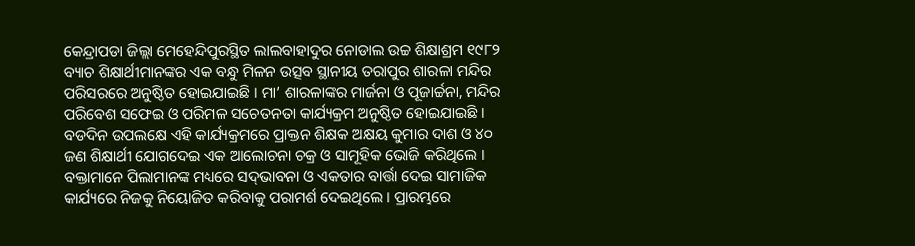କେନ୍ଦ୍ରାପଡା ଜିଲ୍ଲା ମେହେନ୍ଦିପୁରସ୍ଥିତ ଲାଲବାହାଦୁର ନୋଡାଲ ଉଚ୍ଚ ଶିକ୍ଷାଶ୍ରମ ୧୯୮୨ ବ୍ୟାଚ ଶିକ୍ଷାର୍ଥୀମାନଙ୍କର ଏକ ବନ୍ଧୁ ମିଳନ ଉତ୍ସବ ସ୍ଥାନୀୟ ତରାପୁର ଶାରଳା ମନ୍ଦିର ପରିସରରେ ଅନୁଷ୍ଠିତ ହୋଇଯାଇଛି । ମା’ ଶାରଳାଙ୍କର ମାର୍ଜନା ଓ ପୂଜାର୍ଚ୍ଚନା, ମନ୍ଦିର ପରିବେଶ ସଫେଇ ଓ ପରିମଳ ସଚେତନତା କାର୍ଯ୍ୟକ୍ରମ ଅନୁଷ୍ଠିତ ହୋଇଯାଇଛି । ବଡଦିନ ଉପଲକ୍ଷେ ଏହି କାର୍ଯ୍ୟକ୍ରମରେ ପ୍ରାକ୍ତନ ଶିକ୍ଷକ ଅକ୍ଷୟ କୁମାର ଦାଶ ଓ ୪୦ ଜଣ ଶିକ୍ଷାର୍ଥୀ ଯୋଗଦେଇ ଏକ ଆଲୋଚନା ଚକ୍ର ଓ ସାମୂହିକ ଭୋଜି କରିଥିଲେ । ବକ୍ତାମାନେ ପିଲାମାନଙ୍କ ମଧ୍ୟରେ ସଦ୍‌ଭାବନା ଓ ଏକତାର ବାର୍ତ୍ତା ଦେଇ ସାମାଜିକ କାର୍ଯ୍ୟରେ ନିଜକୁ ନିୟୋଜିତ କରିବାକୁ ପରାମର୍ଶ ଦେଇଥିଲେ । ପ୍ରାରମ୍ଭରେ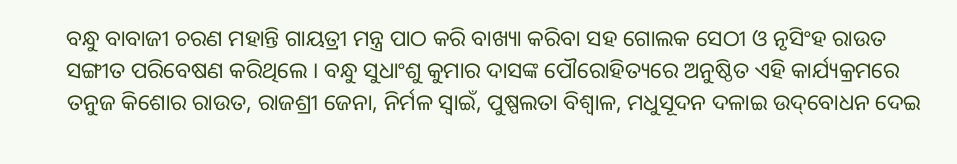ବନ୍ଧୁ ବାବାଜୀ ଚରଣ ମହାନ୍ତି ଗାୟତ୍ରୀ ମନ୍ତ୍ର ପାଠ କରି ବାଖ୍ୟା କରିବା ସହ ଗୋଲକ ସେଠୀ ଓ ନୃସିଂହ ରାଉତ ସଙ୍ଗୀତ ପରିବେଷଣ କରିଥିଲେ । ବନ୍ଧୁ ସୁଧାଂଶୁ କୁମାର ଦାସଙ୍କ ପୌରୋହିତ୍ୟରେ ଅନୁଷ୍ଠିତ ଏହି କାର୍ଯ୍ୟକ୍ରମରେ ତନୁଜ କିଶୋର ରାଉତ, ରାଜଶ୍ରୀ ଜେନା, ନିର୍ମଳ ସ୍ୱାଇଁ, ପୁଷ୍ପଲତା ବିଶ୍ୱାଳ, ମଧୁସୂଦନ ଦଳାଇ ଉଦ୍‌ବୋଧନ ଦେଇ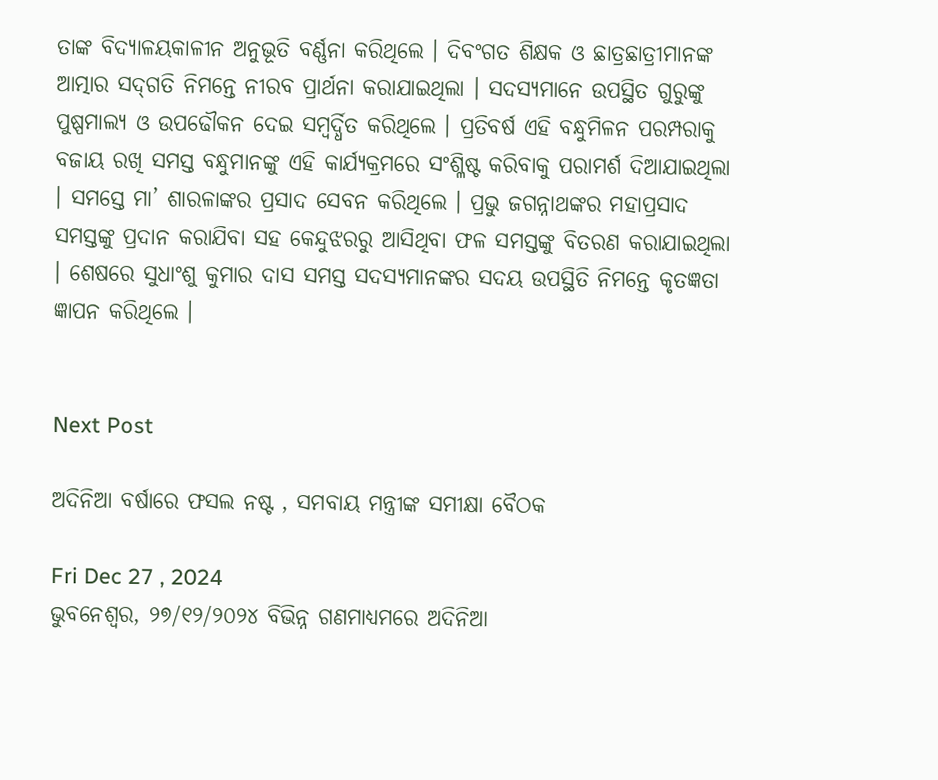ତାଙ୍କ ବିଦ୍ୟାଳୟକାଳୀନ ଅନୁଭୂତି ବର୍ଣ୍ଣନା କରିଥିଲେ । ଦିବଂଗତ ଶିକ୍ଷକ ଓ ଛାତ୍ରଛାତ୍ରୀମାନଙ୍କ ଆତ୍ମାର ସଦ୍‌ଗତି ନିମନ୍ତେ ନୀରବ ପ୍ରାର୍ଥନା କରାଯାଇଥିଲା । ସଦସ୍ୟମାନେ ଉପସ୍ଥିତ ଗୁରୁଙ୍କୁ ପୁଷ୍ପମାଲ୍ୟ ଓ ଉପଢୌକନ ଦେଇ ସମ୍ବର୍ଦ୍ଧିତ କରିଥିଲେ । ପ୍ରତିବର୍ଷ ଏହି ବନ୍ଧୁମିଳନ ପରମ୍ପରାକୁ ବଜାୟ ରଖି ସମସ୍ତ ବନ୍ଧୁମାନଙ୍କୁ ଏହି କାର୍ଯ୍ୟକ୍ରମରେ ସଂଶ୍ଳିଷ୍ଟ କରିବାକୁ ପରାମର୍ଶ ଦିଆଯାଇଥିଲା । ସମସ୍ତେ ମା’ ଶାରଳାଙ୍କର ପ୍ରସାଦ ସେବନ କରିଥିଲେ । ପ୍ରଭୁ ଜଗନ୍ନାଥଙ୍କର ମହାପ୍ରସାଦ ସମସ୍ତଙ୍କୁ ପ୍ରଦାନ କରାଯିବା ସହ କେନ୍ଦୁଝରରୁ ଆସିଥିବା ଫଳ ସମସ୍ତଙ୍କୁ ବିତରଣ କରାଯାଇଥିଲା । ଶେଷରେ ସୁଧାଂଶୁ କୁମାର ଦାସ ସମସ୍ତ ସଦସ୍ୟମାନଙ୍କର ସଦୟ ଉପସ୍ଥିତି ନିମନ୍ତେ କୃତଜ୍ଞତା ଜ୍ଞାପନ କରିଥିଲେ ।


Next Post

ଅଦିନିଆ ବର୍ଷାରେ ଫସଲ ନଷ୍ଟ , ସମବାୟ ମନ୍ତ୍ରୀଙ୍କ ସମୀକ୍ଷା ବୈଠକ

Fri Dec 27 , 2024
ଭୁବନେଶ୍ୱର, ୨୭/୧୨/୨୦୨୪ ବିଭିନ୍ନ ଗଣମାଧ୍ୟମରେ ଅଦିନିଆ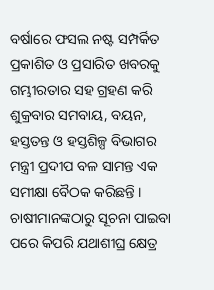ବର୍ଷାରେ ଫସଲ ନଷ୍ଟ ସମ୍ପର୍କିତ ପ୍ରକାଶିତ ଓ ପ୍ରସାରିତ ଖବରକୁ ଗମ୍ଭୀରତାର ସହ ଗ୍ରହଣ କରି ଶୁକ୍ରବାର ସମବାୟ, ବୟନ, ହସ୍ତତନ୍ତ ଓ ହସ୍ତଶିଳ୍ପ ବିଭାଗର ମନ୍ତ୍ରୀ ପ୍ରଦୀପ ବଳ ସାମନ୍ତ ଏକ ସମୀକ୍ଷା ବୈଠକ କରିଛନ୍ତି । ଚାଷୀମାନଙ୍କଠାରୁ ସୂଚନା ପାଇବା ପରେ କିପରି ଯଥାଶୀଘ୍ର କ୍ଷେତ୍ର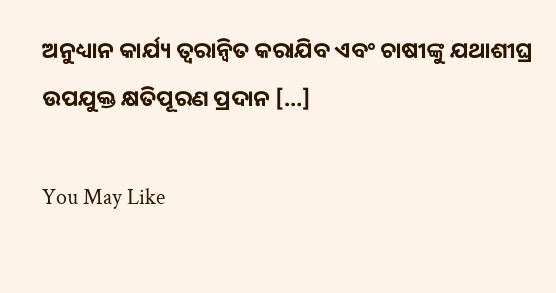ଅନୁଧ୍ୟାନ କାର୍ଯ୍ୟ ତ୍ୱରାନ୍ୱିତ କରାଯିବ ଏବଂ ଚାଷୀଙ୍କୁ ଯଥାଶୀଘ୍ର ଉପଯୁକ୍ତ କ୍ଷତିପୂରଣ ପ୍ରଦାନ […]

You May Like